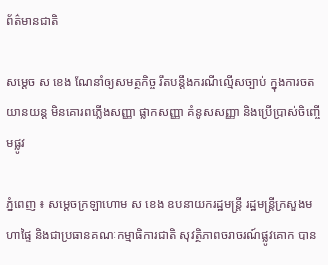ព័ត៌មានជាតិ

សម្ដេច ស ខេង ណែនាំឲ្យសមត្ថកិច្ច រឹតបន្តឹងករណីល្មើសច្បាប់ ក្នុងការចតយានយន្ដ មិនគោរពភ្លើងសញ្ញា ផ្លាកសញ្ញា គំនូសសញ្ញា និងប្រើប្រាស់ចិញ្ចើមផ្លូវ

ភ្នំពេញ ៖ សម្តេចក្រឡាហោម ស ខេង ឧបនាយករដ្ឋមន្ត្រី រដ្ឋមន្ត្រីក្រសួងមហាផ្ទៃ និងជាប្រធានគណៈកម្មាធិការជាតិ សុវត្ថិភាពចរាចរណ៍ផ្លូវគោក បាន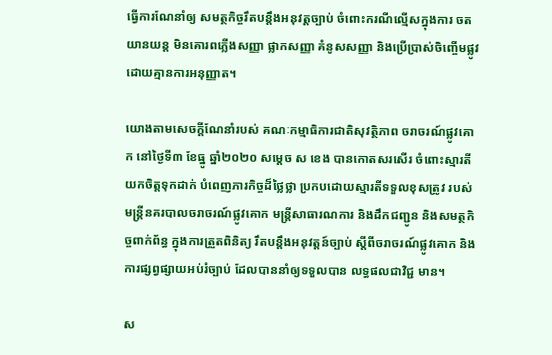ធ្វើការណែនាំឲ្យ សមត្ថកិច្ចរឹតបន្តឹងអនុវត្តច្បាប់ ចំពោះករណីល្មើសក្នុងការ ចតយានយន្ត មិនគោរពភ្លើងសញ្ញា ផ្លាកសញ្ញា គំនូសសញ្ញា និងប្រើប្រាស់ចិញ្ចើមផ្លូវ ដោយគ្មានការអនុញ្ញាត។

យោងតាមសេចក្ដីណែនាំរបស់ គណៈកម្មាធិការជាតិសុវត្ថិភាព ចរាចរណ៍ផ្លូវគោក នៅថ្ងៃទី៣ ខែធ្នូ ឆ្នាំ២០២០ សម្ដេច ស ខេង បានកោតសរសើរ ចំពោះស្មារតីយកចិត្តទុកដាក់ បំពេញភារកិច្ចដ៏ថ្លៃថ្លា ប្រកបដោយស្មារតីទទួលខុសត្រូវ របស់មន្ត្រីនគរបាលចរាចរណ៍ផ្លូវគោក មន្ត្រីសាធារណការ និងដឹកជញ្ជូន និងសមត្ថកិច្ចពាក់ព័ន្ធ ក្នុងការត្រួតពិនិត្យ រឹតបន្តឹងអនុវត្តន៍ច្បាប់ ស្តីពីចរាចរណ៍ផ្លូវគោក និងការផ្សព្វផ្សាយអប់រំច្បាប់ ដែលបាននាំឲ្យទទួលបាន លទ្ធផលជាវិជ្ជ មាន។

ស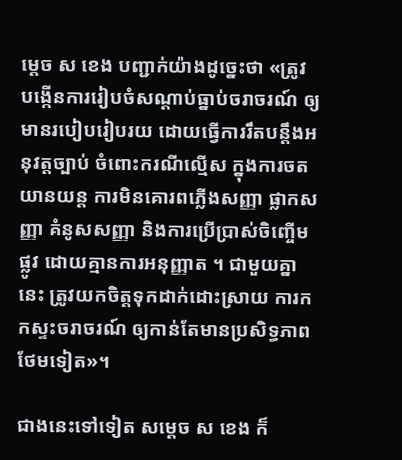ម្ដេច ស ខេង បញ្ជាក់យ៉ាងដូច្នេះថា «ត្រូវ បង្កើនការរៀបចំសណ្តាប់ធ្នាប់ចរាចរណ៍ ឲ្យមានរបៀបរៀបរយ ដោយធ្វើការរឹតបន្តឹងអនុវត្តច្បាប់ ចំពោះករណីល្មើស ក្នុងការចតយានយន្ត ការមិនគោរពភ្លើងសញ្ញា ផ្លាកសញ្ញា គំនូសសញ្ញា និងការប្រើប្រាស់ចិញ្ចើមផ្លូវ ដោយគ្មានការអនុញ្ញាត ។ ជាមួយគ្នានេះ ត្រូវយកចិត្តទុកដាក់ដោះស្រាយ ការកកស្ទះចរាចរណ៍ ឲ្យកាន់តែមានប្រសិទ្ធភាពថែមទៀត»។

ជាងនេះទៅទៀត សម្ដេច ស ខេង ក៏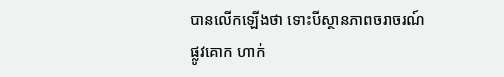បានលើកឡើងថា ទោះបីស្ថានភាពចរាចរណ៍ផ្លូវគោក ហាក់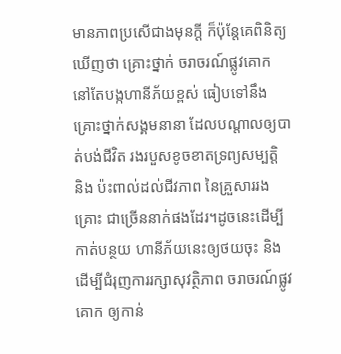មានភាពប្រសើជាងមុនក្តី ក៏ប៉ុន្តែគេពិនិត្យឃើញថា គ្រោះថ្នាក់ ចរាចរណ៍ផ្លូវគោក នៅតែបង្កហានីភ័យខ្ពស់ ធៀបទៅនឹងគ្រោះថ្នាក់សង្គមនានា ដែលបណ្តាលឲ្យបាត់បង់ជីវិត រងរបួសខូចខាតទ្រព្យសម្បត្តិ និង ប៉ះពាល់ដល់ជីវភាព នៃគ្រួសាររងគ្រោះ ជាច្រើននាក់ផងដែរ។ដូចនេះដើម្បីកាត់បន្ថយ ហានីភ័យនេះឲ្យថយចុះ និងដើម្បីជំរុញការរក្សាសុវត្ថិភាព ចរាចរណ៍ផ្លូវគោក ឲ្យកាន់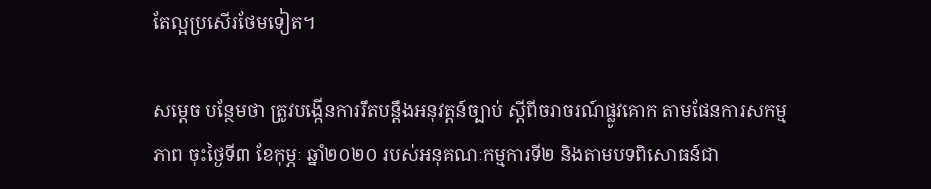តែល្អប្រសើរថែមទៀត។

សម្ដេច បន្ថែមថា ត្រូវបង្កើនការរឹតបន្តឹងអនុវត្តន៍ច្បាប់ ស្តីពីចរាចរណ៍ផ្លូវគោក តាមផែនការសកម្មភាព ចុះថ្ងៃទី៣ ខែកុម្ភៈ ឆ្នាំ២០២០ របស់អនុគណៈកម្មការទី២ និងតាមបទពិសោធន៍ជា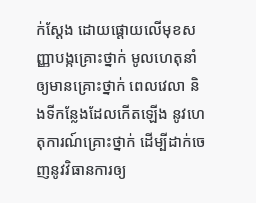ក់ស្តែង ដោយផ្តោយលើមុខសញ្ញាបង្កគ្រោះថ្នាក់ មូលហេតុនាំឲ្យមានគ្រោះថ្នាក់ ពេលវេលា និងទីកន្លែងដែលកើតឡើង នូវហេតុការណ៍គ្រោះថ្នាក់ ដើម្បីដាក់ចេញនូវវិធានការឲ្យ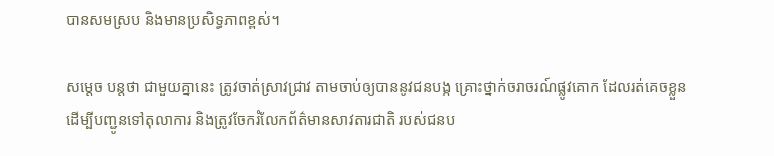បានសមស្រប និងមានប្រសិទ្ធភាពខ្ពស់។

សម្ដេច បន្ដថា ជាមួយគ្នានេះ ត្រូវចាត់ស្រាវជ្រាវ តាមចាប់ឲ្យបាននូវជនបង្ក គ្រោះថ្នាក់ចរាចរណ៍ផ្លូវគោក ដែលរត់គេចខ្លួន ដើម្បីបញ្ជូនទៅតុលាការ និងត្រូវចែករំលែកព័ត៌មានសាវតារជាតិ របស់ជនប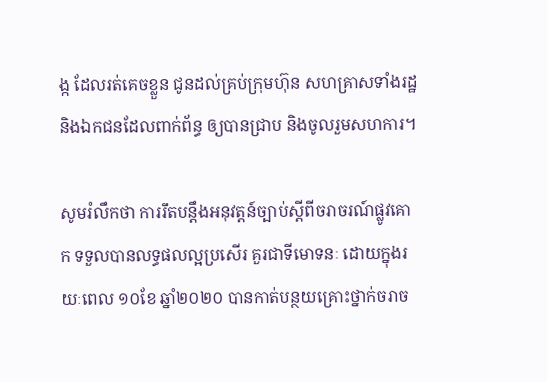ង្ក ដែលរត់គេចខ្លួន ជូនដល់គ្រប់ក្រុមហ៊ុន សហគ្រាសទាំងរដ្ឋ និងឯកជនដែលពាក់ព័ន្ធ ឲ្យបានជ្រាប និងចូលរួមសហការ។

សូមរំលឹកថា ការរឹតបន្តឹងអនុវត្តន៍ច្បាប់ស្តីពីចរាចរណ៍ផ្លូវគោក ទទួលបានលទ្ធផលល្អប្រសើរ គួរជាទីមោទនៈ ដោយក្នុងរយៈពេល ១០ខែ ឆ្នាំ២០២០ បានកាត់បន្ថយគ្រោះថ្នាក់ចរាច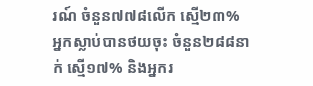រណ៍ ចំនួន៧៧៨លើក ស្មើ២៣% អ្នកស្លាប់បានថយចុះ ចំនួន២៨៨នាក់ ស្មើ១៧% និងអ្នករ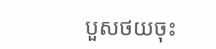បួសថយចុះ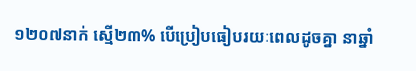១២០៧នាក់ ស្មើ២៣% បើប្រៀបធៀបរយៈពេលដូចគ្នា នាឆ្នាំ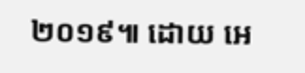២០១៩៕ ដោយ អេ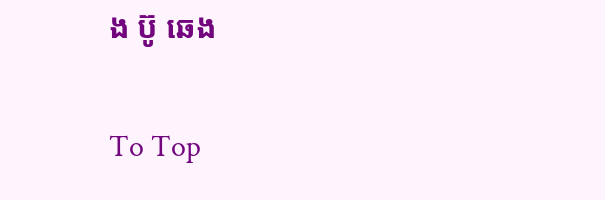ង ប៊ូ ឆេង

To Top